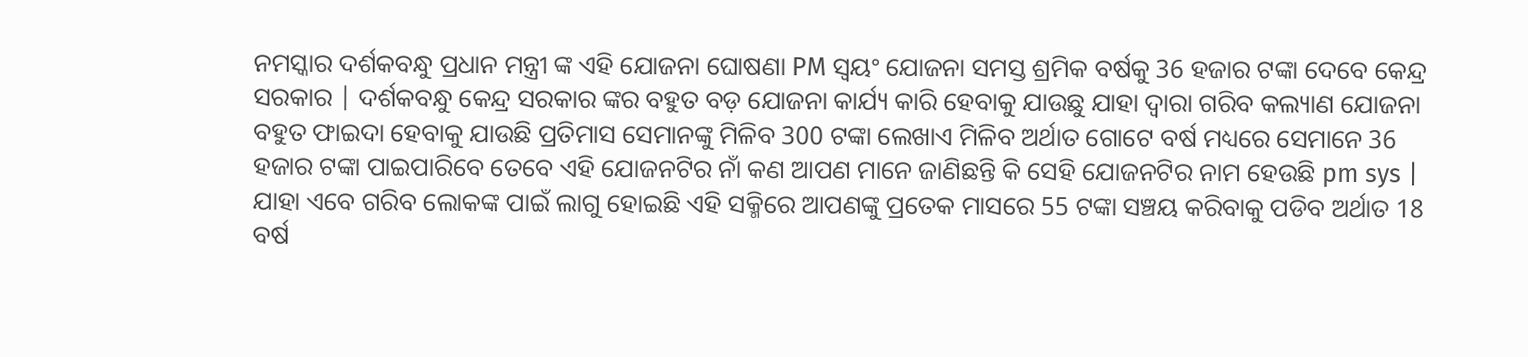ନମସ୍କାର ଦର୍ଶକବନ୍ଧୁ ପ୍ରଧାନ ମନ୍ତ୍ରୀ ଙ୍କ ଏହି ଯୋଜନା ଘୋଷଣା PM ସ୍ୱୟଂ ଯୋଜନା ସମସ୍ତ ଶ୍ରମିକ ବର୍ଷକୁ 36 ହଜାର ଟଙ୍କା ଦେବେ କେନ୍ଦ୍ର ସରକାର | ଦର୍ଶକବନ୍ଧୁ କେନ୍ଦ୍ର ସରକାର ଙ୍କର ବହୁତ ବଡ଼ ଯୋଜନା କାର୍ଯ୍ୟ କାରି ହେବାକୁ ଯାଉଛୁ ଯାହା ଦ୍ୱାରା ଗରିବ କଲ୍ୟାଣ ଯୋଜନା ବହୁତ ଫାଇଦା ହେବାକୁ ଯାଉଛି ପ୍ରତିମାସ ସେମାନଙ୍କୁ ମିଳିବ 300 ଟଙ୍କା ଲେଖାଏ ମିଳିବ ଅର୍ଥାତ ଗୋଟେ ବର୍ଷ ମଧ୍ୟରେ ସେମାନେ 36 ହଜାର ଟଙ୍କା ପାଇପାରିବେ ତେବେ ଏହି ଯୋଜନଟିର ନାଁ କଣ ଆପଣ ମାନେ ଜାଣିଛନ୍ତି କି ସେହି ଯୋଜନଟିର ନାମ ହେଉଛି pm sys |
ଯାହା ଏବେ ଗରିବ ଲୋକଙ୍କ ପାଇଁ ଲାଗୁ ହୋଇଛି ଏହି ସକ୍ମିରେ ଆପଣଙ୍କୁ ପ୍ରତେକ ମାସରେ 55 ଟଙ୍କା ସଞ୍ଚୟ କରିବାକୁ ପଡିବ ଅର୍ଥାତ 18 ବର୍ଷ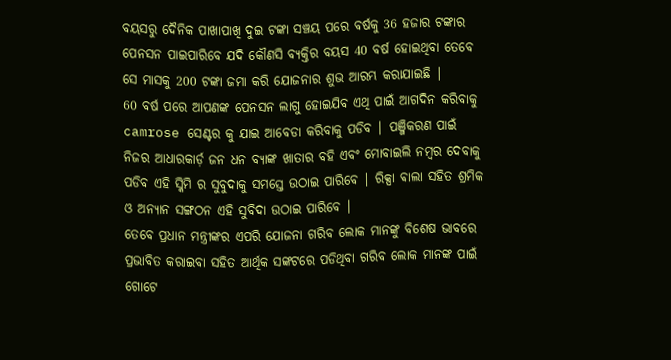ବୟସରୁ ଦୈନିକ ପାଖାପାଖି ଦୁଇ ଟଙ୍କା ସଞ୍ଚୟ ପରେ ବର୍ଷକୁ 36 ହଜାର ଟଙ୍କାର ପେନସନ ପାଇପାରିବେ ଯଦି କୌଣସି ବ୍ୟକ୍ତିର ବୟସ 40 ବର୍ଷ ହୋଇଥିବା ତେବେ ସେ ମାସକୁ 200 ଟଙ୍କା ଜମା କରି ଯୋଜନାର ଶୁଭ ଆରମ୍ଭ କରାଯାଇଛି |
60 ବର୍ଷ ପରେ ଆପଣଙ୍କ ପେନସନ ଲାଗୁ ହୋଇଯିବ ଏଥି ପାଇଁ ଆଗଦିନ କରିବାକୁ camrose ସେଣ୍ଟର କୁ ଯାଇ ଆବେଡା କରିବାକୁ ପଡିବ | ପଞ୍ଜିକରଣ ପାଇଁ ନିଜର ଆଧାରକାର୍ଡ଼ ଜନ ଧନ ବ୍ୟାଙ୍କ ଖାତାର ବହି ଏବଂ ମୋବାଇଲି ନମ୍ବର ଦେବାକୁ ପଡିବ ଏହି ସ୍କିମି ର ସୁବୁଦାକୁ ସମସ୍ତେ ଉଠାଇ ପାରିବେ | ରିକ୍ସା ଵାଲା ସହିତ ଶ୍ରମିକ ଓ ଅନ୍ୟାନ ସଙ୍ଗଠନ ଏହି ସୁବିଦା ଉଠାଇ ପାରିବେ |
ତେବେ ପ୍ରଧାନ ମନ୍ତ୍ରୀଙ୍କର ଏପରି ଯୋଜନା ଗରିବ ଲୋକ ମାନଙ୍କୁ ବିଶେଷ ଭାବରେ ପ୍ରଭାବିତ କରାଇବା ସହିତ ଆର୍ଥିକ ସଙ୍କଟରେ ପଡିଥିବା ଗରିବ ଲୋକ ମାନଙ୍କ ପାଇଁ ଗୋଟେ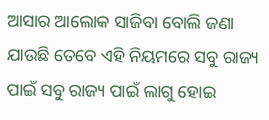ଆସାର ଆଲୋକ ସାଜିବା ବୋଲି ଜଣା ଯାଉଛି ତେବେ ଏହି ନିୟମରେ ସବୁ ରାଜ୍ୟ ପାଇଁ ସବୁ ରାଜ୍ୟ ପାଇଁ ଲାଗୁ ହୋଇ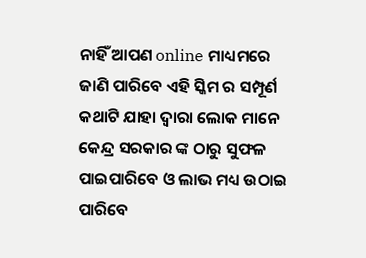ନାହିଁ ଆପଣ online ମାଧ୍ୟମରେ ଜାଣି ପାରିବେ ଏହି ସ୍କିମ ର ସମ୍ପୂର୍ଣ କଥାଟି ଯାହା ଦ୍ୱାରା ଲୋକ ମାନେ କେନ୍ଦ୍ର ସରକାର ଙ୍କ ଠାରୁ ସୁଫଳ ପାଇପାରିବେ ଓ ଲାଭ ମଧ୍ୟ ଉଠାଇ ପାରିବେ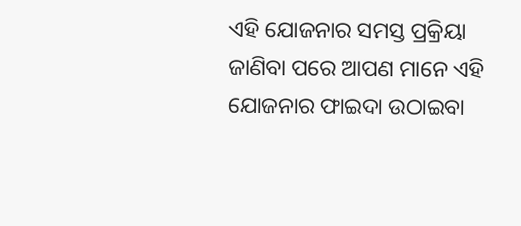ଏହି ଯୋଜନାର ସମସ୍ତ ପ୍ରକ୍ରିୟା ଜାଣିବା ପରେ ଆପଣ ମାନେ ଏହି ଯୋଜନାର ଫାଇଦା ଉଠାଇବା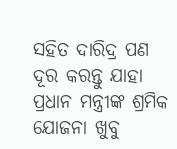ସହିତ ଦାରିଦ୍ର ପଣ ଦୂର କରନ୍ତୁ ଯାହା ପ୍ରଧାନ ମନ୍ତ୍ରୀଙ୍କ ଶ୍ରମିକ ଯୋଜନା ଖୁବୁ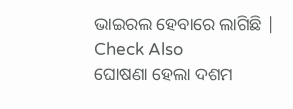ଭାଇରଲ ହେବାରେ ଲାଗିଛି |
Check Also
ଘୋଷଣା ହେଲା ଦଶମ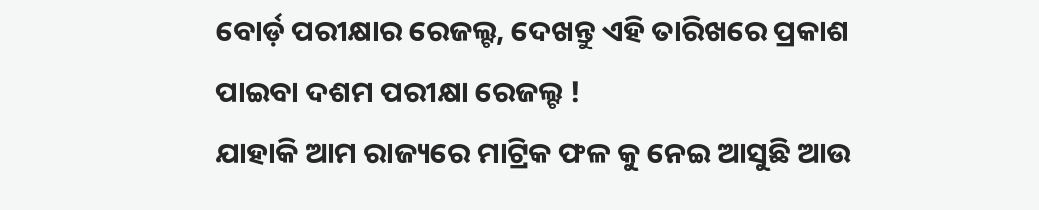ବୋର୍ଡ଼ ପରୀକ୍ଷାର ରେଜଲ୍ଟ, ଦେଖନ୍ତୁ ଏହି ତାରିଖରେ ପ୍ରକାଶ ପାଇବା ଦଶମ ପରୀକ୍ଷା ରେଜଲ୍ଟ !
ଯାହାକି ଆମ ରାଜ୍ୟରେ ମାଟ୍ରିକ ଫଳ କୁ ନେଇ ଆସୁଛି ଆଉ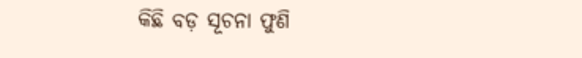କିଛି ବଡ଼ ସୂଚନା ଫୁଣି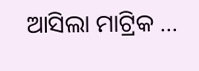ଆସିଲା ମାଟ୍ରିକ …